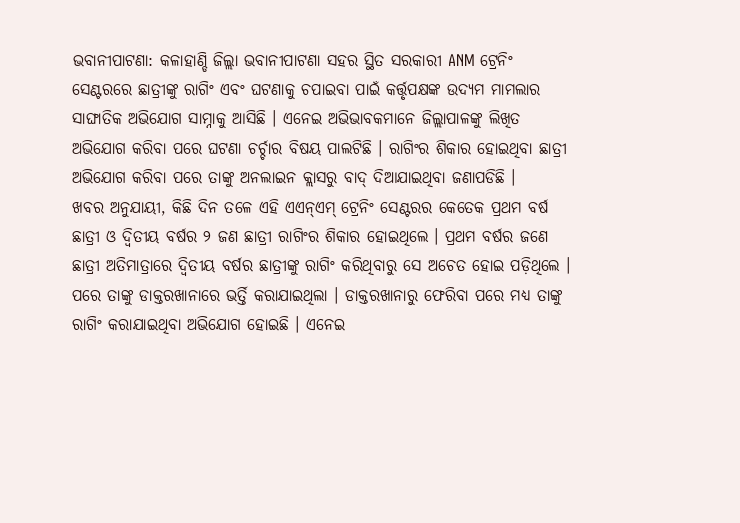ଭବାନୀପାଟଣା: କଳାହାଣ୍ଡି ଜିଲ୍ଲା ଭବାନୀପାଟଣା ସହର ସ୍ଥିତ ସରକାରୀ ANM ଟ୍ରେନିଂ ସେଣ୍ଟରରେ ଛାତ୍ରୀଙ୍କୁ ରାଗିଂ ଏବଂ ଘଟଣାକୁ ଚପାଇବା ପାଇଁ କର୍ତ୍ତୃପକ୍ଷଙ୍କ ଉଦ୍ୟମ ମାମଲାର ସାଙ୍ଘାତିକ ଅଭିଯୋଗ ସାମ୍ନାକୁ ଆସିଛି । ଏନେଇ ଅଭିଭାବକମାନେ ଜିଲ୍ଲାପାଳଙ୍କୁ ଲିଖିତ ଅଭିଯୋଗ କରିବା ପରେ ଘଟଣା ଚର୍ଚ୍ଚାର ବିଷୟ ପାଲଟିଛି । ରାଗିଂର ଶିକାର ହୋଇଥିବା ଛାତ୍ରୀ ଅଭିଯୋଗ କରିବା ପରେ ତାଙ୍କୁ ଅନଲାଇନ କ୍ଲାସରୁ ବାଦ୍ ଦିଆଯାଇଥିବା ଜଣାପଡିଛି ।
ଖବର ଅନୁଯାୟୀ, କିଛି ଦିନ ତଳେ ଏହି ଏଏନ୍ଏମ୍ ଟ୍ରେନିଂ ସେଣ୍ଟରର କେତେକ ପ୍ରଥମ ବର୍ଷ ଛାତ୍ରୀ ଓ ଦ୍ବିତୀୟ ବର୍ଷର ୨ ଜଣ ଛାତ୍ରୀ ରାଗିଂର ଶିକାର ହୋଇଥିଲେ । ପ୍ରଥମ ବର୍ଷର ଜଣେ ଛାତ୍ରୀ ଅତିମାତ୍ରାରେ ଦ୍ବିତୀୟ ବର୍ଷର ଛାତ୍ରୀଙ୍କୁ ରାଗିଂ କରିଥିବାରୁ ସେ ଅଚେତ ହୋଇ ପଡ଼ିଥିଲେ । ପରେ ତାଙ୍କୁ ଡାକ୍ତରଖାନାରେ ଭର୍ତ୍ତି କରାଯାଇଥିଲା । ଡାକ୍ତରଖାନାରୁ ଫେରିବା ପରେ ମଧ୍ୟ ତାଙ୍କୁ ରାଗିଂ କରାଯାଇଥିବା ଅଭିଯୋଗ ହୋଇଛି । ଏନେଇ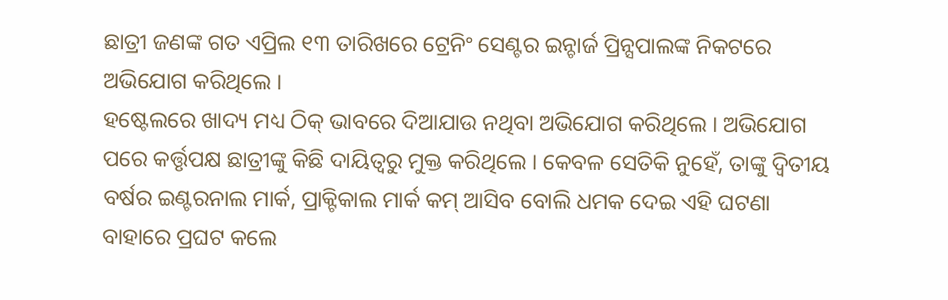ଛାତ୍ରୀ ଜଣଙ୍କ ଗତ ଏପ୍ରିଲ ୧୩ ତାରିଖରେ ଟ୍ରେନିଂ ସେଣ୍ଟର ଇନ୍ଚାର୍ଜ ପ୍ରିନ୍ସପାଲଙ୍କ ନିକଟରେ ଅଭିଯୋଗ କରିଥିଲେ ।
ହଷ୍ଟେଲରେ ଖାଦ୍ୟ ମଧ୍ୟ ଠିକ୍ ଭାବରେ ଦିଆଯାଉ ନଥିବା ଅଭିଯୋଗ କରିଥିଲେ । ଅଭିଯୋଗ ପରେ କର୍ତ୍ତୃପକ୍ଷ ଛାତ୍ରୀଙ୍କୁ କିଛି ଦାୟିତ୍ବରୁ ମୁକ୍ତ କରିଥିଲେ । କେବଳ ସେତିକି ନୁହେଁ, ତାଙ୍କୁ ଦ୍ୱିତୀୟ ବର୍ଷର ଇଣ୍ଟରନାଲ ମାର୍କ, ପ୍ରାକ୍ଟିକାଲ ମାର୍କ କମ୍ ଆସିବ ବୋଲି ଧମକ ଦେଇ ଏହି ଘଟଣା ବାହାରେ ପ୍ରଘଟ କଲେ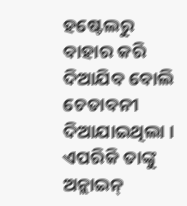ହଷ୍ଟେଲରୁ ବାହାର କରି ଦିଆଯିବ ବୋଲି ଚେତାବନୀ ଦିଆଯାଇଥିଲା । ଏପରିକି ତାଙ୍କୁ ଅନ୍ଲାଇନ୍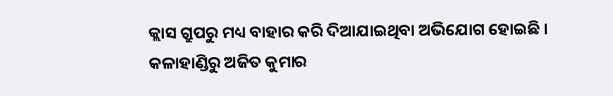କ୍ଲାସ ଗ୍ରୁପରୁ ମଧ୍ୟ ବାହାର କରି ଦିଆଯାଇଥିବା ଅଭିଯୋଗ ହୋଇଛି ।
କଳାହାଣ୍ଡିରୁ ଅଜିତ କୁମାର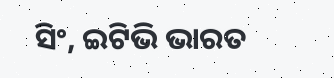ସିଂ, ଇଟିଭି ଭାରତ